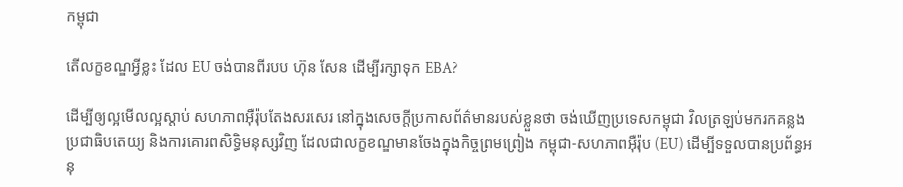កម្ពុជា

តើលក្ខខណ្ឌអ្វីខ្លះ ដែល EU ចង់បានពីរបប ហ៊ុន សែន ដើម្បីរក្សាទុក EBA?

ដើម្បីឲ្យល្អមើលល្អស្ដាប់ សហភាពអ៊ឺរ៉ុបតែងសរសេរ នៅក្នុងសេចក្ដីប្រកាសព័ត៌មានរបស់ខ្លួនថា ចង់ឃើញប្រទេសកម្ពុជា វិលត្រឡប់មករកគន្លងប្រជាធិបតេយ្យ និងការគោរពសិទ្ធិមនុស្សវិញ ដែលជាលក្ខខណ្ឌមានចែងក្នុងកិច្ចព្រមព្រៀង កម្ពុជា-សហភាពអ៊ឺរ៉ុប (EU) ដើម្បីទទួលបានប្រព័ន្ធអនុ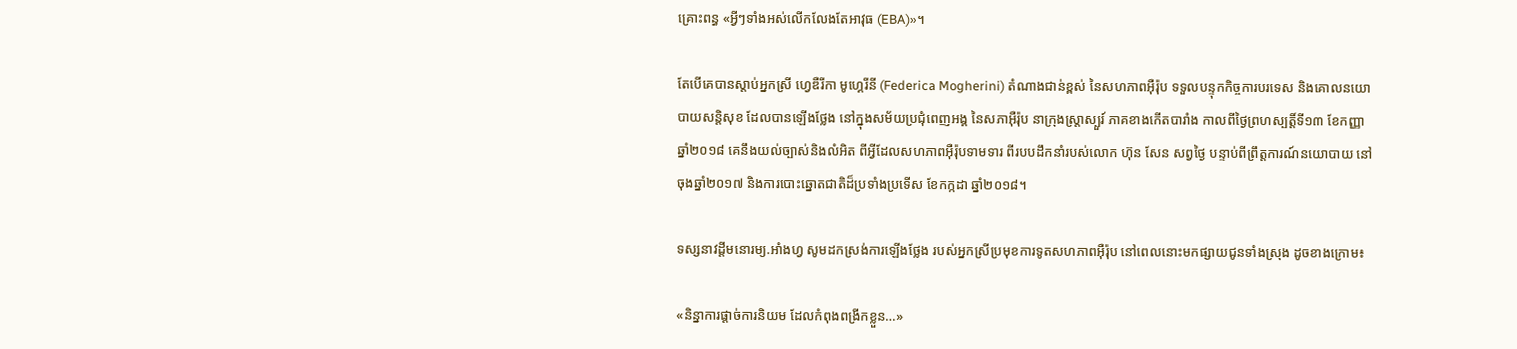គ្រោះពន្ធ «អ្វីៗទាំងអស់លើកលែងតែអាវុធ (EBA)»។

តែបើគេបានស្ដាប់អ្នកស្រី ហ្វេឌឺរីកា មូហ្គេរីនី (Federica Mogherini) តំណាងជាន់ខ្ពស់ នៃសហភាពអ៊ឺរ៉ុប ទទួលបន្ទុកកិច្ចការបរទេស និងគោលនយោបាយសន្ដិសុខ ដែលបានឡើងថ្លែង នៅក្នុងសម័យប្រជុំពេញអង្គ នៃសភាអ៊ឺរ៉ុប នាក្រុងស្ត្រាស្បួរ៍ ភាគខាងកើតបារាំង កាលពីថ្ងៃព្រហស្បត្តិ៍ទី១៣ ខែកញ្ញា ឆ្នាំ២០១៨ គេនឹងយល់ច្បាស់និងលំអិត ពីអ្វីដែលសហភាពអ៊ឺរ៉ុបទាមទារ ពីរបបដឹកនាំរបស់លោក ហ៊ុន សែន សព្វថ្ងៃ បន្ទាប់ពីព្រឹត្តការណ៍នយោបាយ នៅចុងឆ្នាំ២០១៧ និងការបោះឆ្នោតជាតិដ៏ប្រទាំងប្រទើស ខែកក្កដា ឆ្នាំ២០១៨។

ទស្សនាវដ្ដីមនោរម្យ.អាំងហ្វ សូមដកស្រង់ការឡើងថ្លែង របស់អ្នកស្រីប្រមុខការទូតសហភាពអ៊ឺរ៉ុប នៅពេលនោះមកផ្សាយជូនទាំងស្រុង ដូចខាងក្រោម៖

«និន្នាការផ្ដាច់ការនិយម ដែលកំពុងពង្រីកខ្លួន…»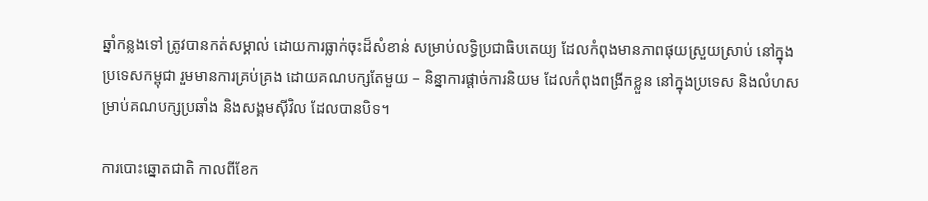ឆ្នាំកន្លងទៅ ត្រូវបានកត់សម្គាល់ ដោយការធ្លាក់ចុះដ៏សំខាន់ សម្រាប់លទ្ធិប្រជាធិបតេយ្យ ដែលកំពុងមានភាពផុយស្រួយស្រាប់ នៅក្នុងប្រទេសកម្ពុជា រួមមានការគ្រប់គ្រង ដោយគណបក្សតែមួយ – និន្នាការផ្ដាច់ការនិយម ដែលកំពុងពង្រីកខ្លួន នៅក្នុងប្រទេស និងលំហសម្រាប់គណបក្សប្រឆាំង និងសង្គមស៊ីវិល ដែលបានបិទ។

ការបោះឆ្នោតជាតិ កាលពីខែក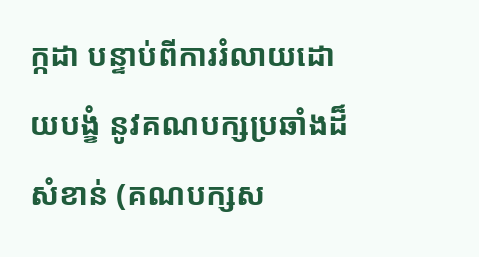ក្កដា បន្ទាប់ពីការរំលាយដោយបង្ខំ នូវគណបក្សប្រឆាំងដ៏សំខាន់ (គណបក្សស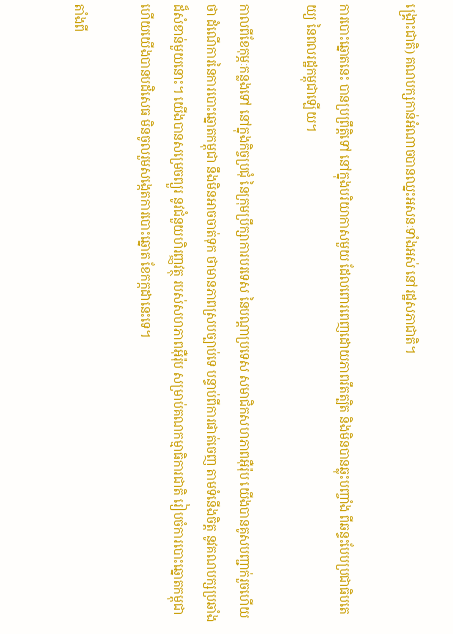ង្គ្រោះជាតិ) គណបក្សកាន់អំណាចបានឈ្នះអសនៈទាំងអស់ នៅរដ្ឋសភាជាតិ។

ការបោះឆ្នោតនេះ បានប្រព្រឹត្តិទៅ នៅក្នុងបរិយាកាសមួយ ដែលពោរពេញដោយភាពរឹតត្បិត និងមិនបានឆ្លុះបញ្ចាំង ពីឆន្ទះបែបប្រជាធិបតេយ្យ នៃពលរដ្ឋកម្ពុជាឡើយ។

កាលពីខែកុម្ភៈកន្លងទៅ នៅក្នុងកិច្ចប្រជុំ នៃក្រុមប្រឹក្សាការបរទេស នៃបណ្ដាប្រទេស សមាជិកសហភាពអ៊ឺរ៉ុប យើងបានគូសបញ្ជាក់រួចហើយថា ដំណើការនៃការបោះឆ្នោតកម្ពុជា នឹងមិនអាចចាត់ទុក ថាមានភាពស្របច្បាប់ទេ បន្ទាប់ពីការផាត់ចេញ តាមទំនើងចិត្ត នូវគណបក្សប្រឆាំងដ៏សំខាន់មួយនោះ។ យើងបានសម្រេចព្យួរ នូវជំនួយហិរញ្ញវត្ថុ របស់សហភាពអ៊ឺរ៉ុប សម្រាប់គណកម្មាធិការជាតិ រៀបចំការបោះឆ្នោតកម្ពុជា ហើយយើងបានបដិសេធ មិនចូលរួមសង្កេតការបោះឆ្នោត ខែកក្កដានេះទេ។

តាំងពី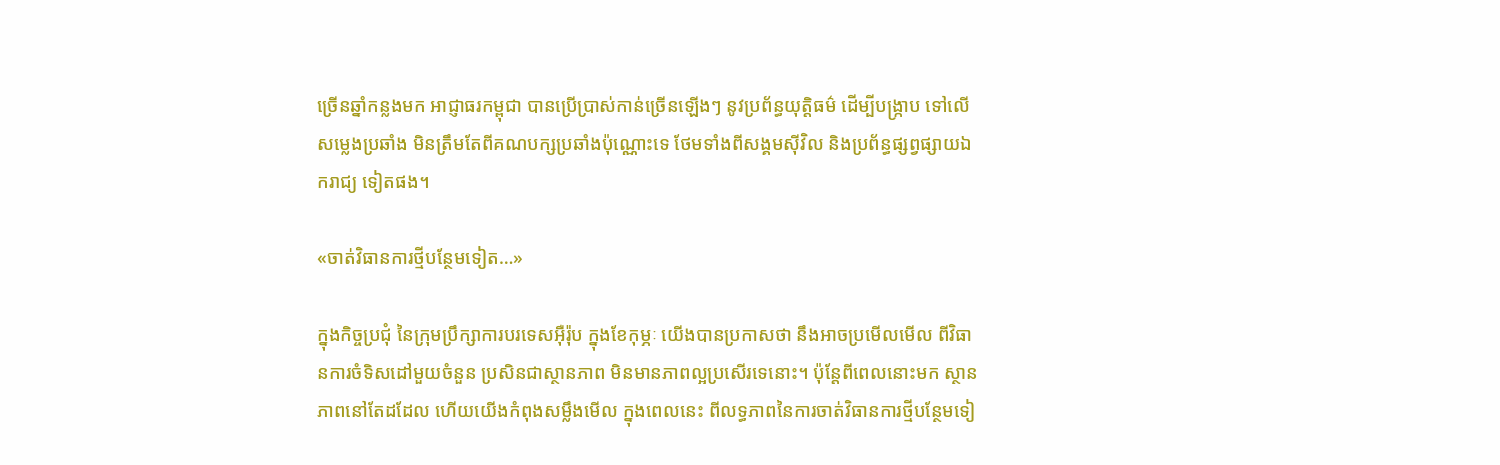ច្រើនឆ្នាំកន្លងមក អាជ្ញាធរកម្ពុជា បានប្រើប្រាស់កាន់ច្រើនឡើងៗ នូវប្រព័ន្ធយុត្តិធម៌ ដើម្បីបង្ក្រាប ទៅលើសម្លេងប្រឆាំង មិនត្រឹមតែពីគណបក្សប្រឆាំងប៉ុណ្ណោះទេ ថែមទាំងពីសង្គមស៊ីវិល និងប្រព័ន្ធផ្សព្វផ្សាយឯករាជ្យ ទៀតផង។

«ចាត់វិធានការថ្មីបន្ថែមទៀត…»

ក្នុងកិច្ចប្រជុំ នៃក្រុមប្រឹក្សាការបរទេសអ៊ឺរ៉ុប ក្នុងខែកុម្ភៈ យើងបានប្រកាសថា នឹងអាចប្រមើលមើល ពីវិធានការចំទិសដៅមួយចំនួន ប្រសិនជាស្ថានភាព មិនមានភាពល្អប្រសើរទេនោះ។ ប៉ុន្តែពីពេលនោះមក ស្ថានភាពនៅតែដដែល ហើយយើងកំពុងសម្លឹងមើល ក្នុងពេលនេះ ពីលទ្ធភាពនៃការចាត់វិធានការថ្មីបន្ថែមទៀ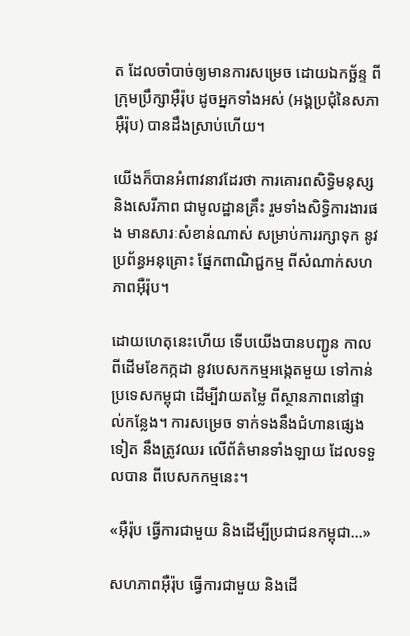ត ដែលចាំបាច់ឲ្យមានការសម្រេច ដោយឯកច្ឆ័ន្ទ ពីក្រុមប្រឹក្សាអ៊ឺរ៉ុប ដូចអ្នកទាំងអស់ (អង្គប្រជុំនៃសភាអ៊ឺរ៉ុប) បានដឹងស្រាប់ហើយ។

យើងក៏បានអំពាវនាវដែរថា ការគោរពសិទ្ធិមនុស្ស និងសេរីភាព ជាមូលដ្ឋានគ្រឹះ រួមទាំងសិទ្ធិការងារផង មានសារៈសំខាន់ណាស់ សម្រាប់ការរក្សាទុក នូវប្រព័ន្ធអនុគ្រោះ ផ្នែកពាណិជ្ជកម្ម ពីសំណាក់សហភាពអ៊ឺរ៉ុប។

ដោយហេតុនេះហើយ ទើបយើងបានបញ្ជូន កាលពីដើមខែកក្កដា នូវបេសកកម្មអង្កេតមួយ ទៅកាន់ប្រទេសកម្ពុជា ដើម្បីវាយតម្លៃ ពីស្ថានភាពនៅផ្ទាល់កន្លែង។ ការសម្រេច ទាក់ទងនឹងជំហានផ្សេងទៀត នឹងត្រូវឈរ លើព័ត៌មានទាំងឡាយ ដែលទទួលបាន ពីបេសកកម្មនេះ។

«អ៊ឺរ៉ុប ធ្វើការជាមួយ និងដើម្បីប្រជាជនកម្ពុជា…»

សហភាពអ៊ឺរ៉ុប ធ្វើការជាមួយ និងដើ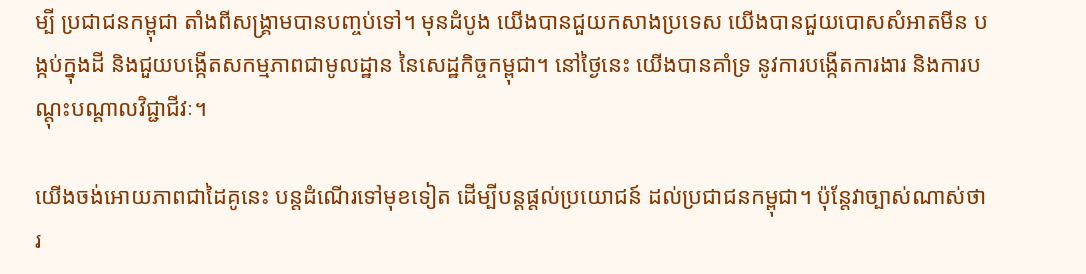ម្បី ប្រជាជនកម្ពុជា តាំងពីសង្គ្រាមបានបញ្ចប់ទៅ។ មុនដំបូង យើងបានជួយកសាងប្រទេស យើងបានជួយបោសសំអាតមីន បង្កប់ក្នុងដី និងជួយបង្កើតសកម្មភាពជាមូលដ្ឋាន នៃសេដ្ឋកិច្ចកម្ពុជា។ នៅថ្ងៃនេះ យើងបានគាំទ្រ នូវការបង្កើតការងារ និងការបណ្ដុះបណ្ដាលវិជ្ជាជីវៈ។

យើងចង់អោយភាពជាដៃគូនេះ បន្តដំណើរទៅមុខទៀត ដើម្បីបន្តផ្តល់ប្រយោជន៍ ដល់ប្រជាជនកម្ពុជា។ ប៉ុន្តែវាច្បាស់ណាស់ថា រ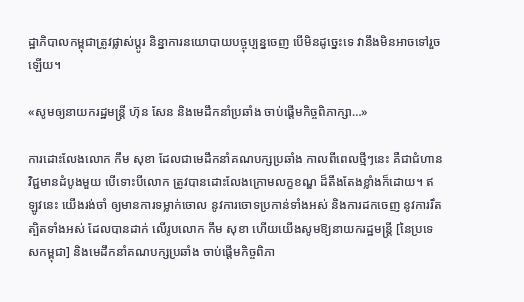ដ្ឋាភិបាលកម្ពុជាត្រូវផ្លាស់ប្តូរ និន្នាការនយោបាយបច្ចុប្បន្នចេញ បើមិនដូច្នេះទេ វានឹងមិនអាចទៅរួចឡើយ។

«សូមឲ្យនាយករដ្ឋមន្ត្រី ហ៊ុន សែន និងមេដឹកនាំប្រឆាំង ចាប់ផ្ដើមកិច្ចពិភាក្សា…»

ការដោះលែងលោក កឹម សុខា ដែលជាមេដឹកនាំគណបក្សប្រឆាំង កាលពីពេលថ្មីៗនេះ គឺជាជំហានវិជ្ជមានដំបូងមួយ បើទោះបីលោក ត្រូវបានដោះលែងក្រោមលក្ខខណ្ឌ ដ៏តឹងតែងខ្លាំងក៏ដោយ។ ឥឡូវនេះ យើងរង់ចាំ ឲ្យមានការទម្លាក់ចោល នូវការចោទប្រកាន់ទាំងអស់ និងការដកចេញ នូវការរឹតត្បិតទាំងអស់ ដែលបានដាក់ លើរូបលោក កឹម សុខា ហើយយើងសូមឱ្យនាយករដ្ឋមន្រ្តី [នៃប្រទេសកម្ពុជា] និងមេដឹកនាំគណបក្សប្រឆាំង ចាប់ផ្តើមកិច្ចពិភា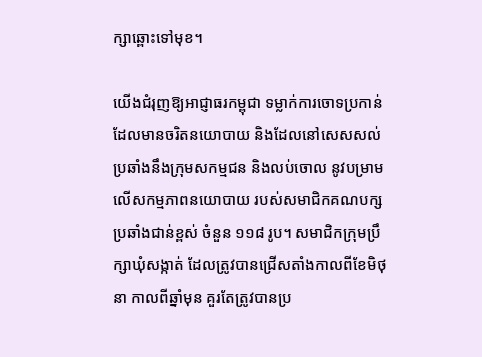ក្សាឆ្ពោះទៅមុខ។

យើងជំរុញឱ្យអាជ្ញាធរកម្ពុជា ទម្លាក់ការចោទប្រកាន់ ដែលមានចរិតនយោបាយ និងដែលនៅសេសសល់ ប្រឆាំងនឹងក្រុមសកម្មជន និងលប់ចោល នូវបម្រាមលើសកម្មភាពនយោបាយ របស់សមាជិកគណបក្សប្រឆាំងជាន់ខ្ពស់ ចំនួន ១១៨ រូប។ សមាជិកក្រុមប្រឹក្សាឃុំសង្កាត់ ដែលត្រូវបានជ្រើសតាំងកាលពីខែមិថុនា កាលពីឆ្នាំមុន គួរតែត្រូវបានប្រ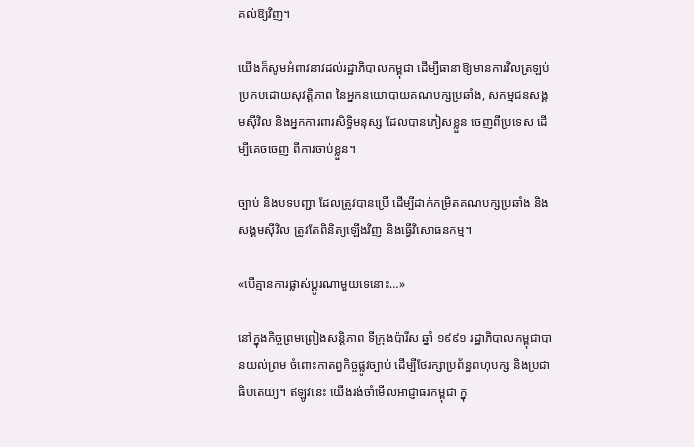គល់ឱ្យវិញ។

យើងក៏សូមអំពាវនាវដល់រដ្ឋាភិបាលកម្ពុជា ដើម្បីធានាឱ្យមានការវិលត្រឡប់ ប្រកបដោយសុវត្តិភាព នៃអ្នកនយោបាយគណបក្សប្រឆាំង, សកម្មជនសង្គមស៊ីវិល និងអ្នកការពារសិទិ្ធមនុស្ស ដែលបានភៀសខ្លួន ចេញពីប្រទេស ដើម្បីគេចចេញ ពីការចាប់ខ្លួន។

ច្បាប់ និងបទបញ្ជា ដែលត្រូវបានប្រើ ដើម្បីដាក់កម្រិតគណបក្សប្រឆាំង និងសង្គមស៊ីវិល ត្រូវតែពិនិត្យឡើងវិញ និងធ្វើវិសោធនកម្ម។

«បើគ្មានការផ្លាស់ប្ដូរណាមួយទេនោះ…»

នៅក្នុងកិច្ចព្រមព្រៀងសន្តិភាព ទីក្រុងប៉ារីស ឆ្នាំ ១៩៩១ រដ្ឋាភិបាលកម្ពុជាបានយល់ព្រម ចំពោះកាតព្វកិច្ចផ្លូវច្បាប់ ដើម្បីថែរក្សាប្រព័ន្ធពហុបក្ស និងប្រជាធិបតេយ្យ។ ឥឡូវនេះ យើងរង់ចាំមើលអាជ្ញាធរកម្ពុជា ក្នុ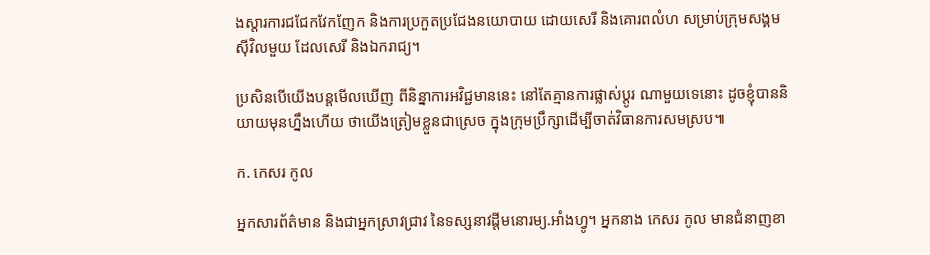ងស្តារការជជែកវែកញែក និងការប្រកួតប្រជែងនយោបាយ ដោយសេរី និងគោរពលំហ សម្រាប់ក្រុមសង្គមស៊ីវិលមួយ ដែលសេរី និងឯករាជ្យ។

ប្រសិនបើយើងបន្តមើលឃើញ ពីនិន្នាការអវិជ្ជមាននេះ នៅតែគ្មានការផ្លាស់ប្តូរ ណាមួយទេនោះ ដូចខ្ញុំបាននិយាយមុនហ្នឹងហើយ ថាយើងត្រៀមខ្លួនជាស្រេច ក្នុងក្រុមប្រឹក្សាដើម្បីចាត់វិធានការសមស្រប៕

ក. កេសរ កូល

អ្នកសារព័ត៌មាន និងជាអ្នកស្រាវជ្រាវ នៃទស្សនាវដ្ដីមនោរម្យ.អាំងហ្វូ។ អ្នកនាង កេសរ កូល មានជំនាញខា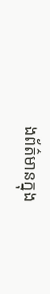ងព័ត៌មានក្នុង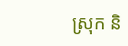ស្រុក និ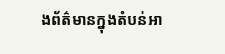ងព័ត៌មានក្នុងតំបន់អា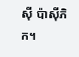ស៊ី ប៉ាស៊ីភិក។